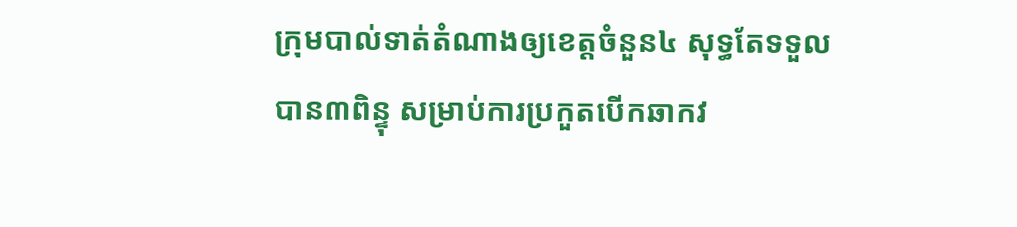ក្រុមបាល់ទាត់តំណាងឲ្យខេត្តចំនួន៤ សុទ្ធតែទទួលបាន៣ពិន្ទុ សម្រាប់ការប្រកួតបើកឆាកវ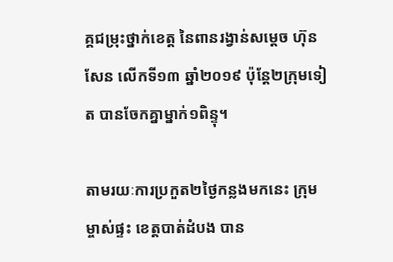គ្គជម្រុះថ្នាក់ខេត្ត នៃពានរង្វាន់សម្តេច ហ៊ុន សែន លើកទី១៣ ឆ្នាំ២០១៩ ប៉ុន្តែ២ក្រុមទៀត បានចែកគ្នាម្នាក់១ពិន្ទុ។

តាមរយៈការប្រកួត២ថ្ងៃកន្លងមកនេះ ក្រុមម្ចាស់ផ្ទះ ខេត្តបាត់ដំបង បាន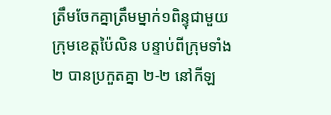ត្រឹមចែកគ្នាត្រឹមម្នាក់១ពិន្ទុជាមួយក្រុមខេត្តប៉ៃលិន បន្ទាប់ពីក្រុមទាំង២ បានប្រកួតគ្នា ២-២ នៅកីឡ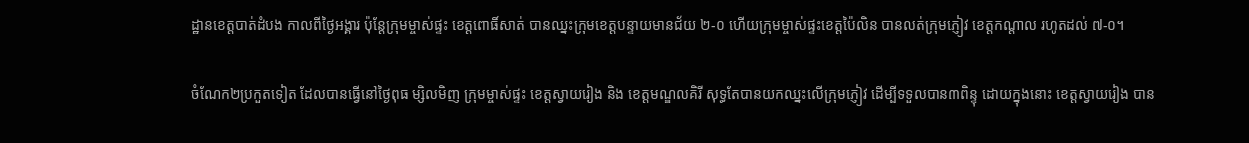ដ្ឋានខេត្តបាត់ដំបង កាលពីថ្ងៃអង្គារ ប៉ុន្តែក្រុមម្ចាស់ផ្ទះ ខេត្តពោធិ៍សាត់ បានឈ្នះក្រុមខេត្តបន្ទាយមានជ័យ ២-០ ហើយក្រុមម្ចាស់ផ្ទះខេត្តប៉ៃលិន បានលត់ក្រុមភ្ញៀវ ខេត្តកណ្តាល រហូតដល់ ៧-០។

ចំណែក២ប្រកួតទៀត ដែលបានធ្វើនៅថ្ងៃពុធ ម្សិលមិញ ក្រុមម្ចាស់ផ្ទះ ខេត្តស្វាយរៀង និង ខេត្តមណ្ឌលគិរី សុទ្ធតែបានយកឈ្នះលើក្រុមភ្ញៀវ ដើម្បីទទួលបាន៣ពិន្ទុ ដោយក្នុងនោះ ខេត្តស្វាយរៀង បាន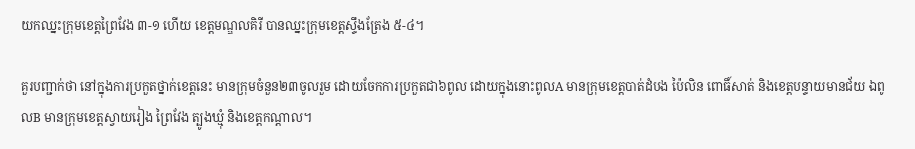យកឈ្នះក្រុមខេត្តព្រៃវែង ៣-១ ហើយ ខេត្តមណ្ឌលគិរី បានឈ្នះក្រុមខេត្តស្ទឹងត្រែង ៥-៤។

គួរបញ្ជាក់ថា នៅក្នុងការប្រកួតថ្នាក់ខេត្តនេះ មានក្រុមចំនួន២៣ចូលរួម ដោយចែកការប្រកួតជា៦ពូល ដោយក្នុងនោះពូលA មានក្រុមខេត្តបាត់ដំបង ប៉ៃលិន ពោធិ៍សាត់ និងខេត្តបន្ទាយមានជ័យ ឯពូលB មានក្រុមខេត្តស្វាយរៀង ព្រៃវែង ត្បូងឃ្មុំ និងខេត្តកណ្ដាល។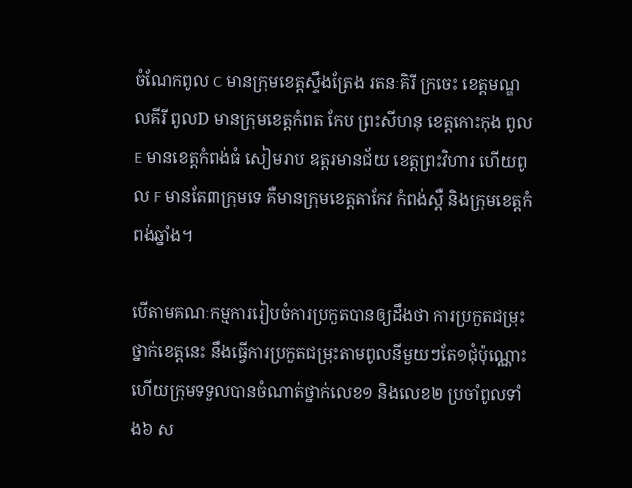ចំណែកពូល C មានក្រុមខេត្តស្ទឹងត្រែង រតនៈគិរី ក្រចេះ ខេត្តមណ្ឌលគីរី ពូលD មានក្រុមខេត្តកំពត កែប ព្រះសីហនុ ខេត្តកោះកុង ពូលE មានខេត្តកំពង់ធំ សៀមរាប ឧត្តរមានជ័យ ខេត្តព្រះវិហារ ហើយពូល F មានតែ៣ក្រុមទេ គឺមានក្រុមខេត្តតាកែវ កំពង់ស្ពឺ និងក្រុមខេត្តកំពង់ឆ្នាំង។

បើតាមគណៈកម្មការរៀបចំការប្រកួតបានឲ្យដឹងថា ការប្រកួតជម្រុះថ្នាក់ខេត្តនេះ នឹងធ្វើការប្រកួតជម្រុះតាមពូលនីមួយៗតែ១ជុំប៉ុណ្ណោះ ហើយក្រុមទទួលបានចំណាត់ថ្នាក់លេខ១ និងលេខ២ ប្រចាំពូលទាំង៦ ស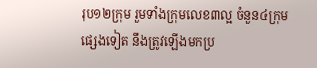រុប១២ក្រុម រួមទាំងក្រុមលេខ៣ល្អ ចំនួន៤ក្រុមផ្សេងទៀត នឹងត្រូវឡើងមកប្រ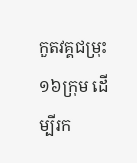កួតវគ្គជម្រុះ១៦ក្រុម ដើម្បីរក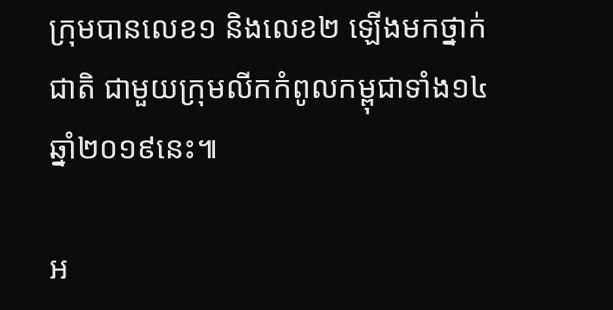ក្រុមបានលេខ១ និងលេខ២ ឡើងមកថ្នាក់ជាតិ ជាមួយក្រុមលីកកំពូលកម្ពុជាទាំង១៤ ឆ្នាំ២០១៩នេះ៕

អ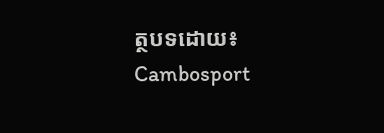ត្ថបទដោយ៖ Cambosport